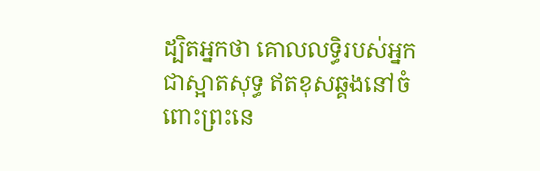ដ្បិតអ្នកថា គោលលទ្ធិរបស់អ្នកជាស្អាតសុទ្ធ ឥតខុសឆ្គងនៅចំពោះព្រះនេ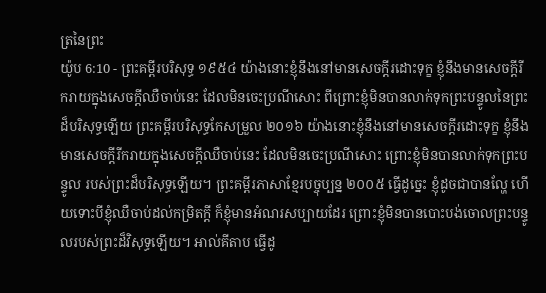ត្រនៃព្រះ
យ៉ូប 6:10 - ព្រះគម្ពីរបរិសុទ្ធ ១៩៥៤ យ៉ាងនោះខ្ញុំនឹងនៅមានសេចក្ដីរដោះទុក្ខ ខ្ញុំនឹងមានសេចក្ដីរីករាយក្នុងសេចក្ដីឈឺចាប់នេះ ដែលមិនចេះប្រណីសោះ ពីព្រោះខ្ញុំមិនបានលាក់ទុកព្រះបន្ទូលនៃព្រះដ៏បរិសុទ្ធឡើយ ព្រះគម្ពីរបរិសុទ្ធកែសម្រួល ២០១៦ យ៉ាងនោះខ្ញុំនឹងនៅមានសេចក្ដីរដោះទុក្ខ ខ្ញុំនឹងមានសេចក្ដីរីករាយក្នុងសេចក្ដីឈឺចាប់នេះ ដែលមិនចេះប្រណីសោះ ព្រោះខ្ញុំមិនបានលាក់ទុកព្រះបន្ទូល របស់ព្រះដ៏បរិសុទ្ធឡើយ។ ព្រះគម្ពីរភាសាខ្មែរបច្ចុប្បន្ន ២០០៥ ធ្វើដូច្នេះ ខ្ញុំដូចជាបានល្ហែ ហើយទោះបីខ្ញុំឈឺចាប់ដល់កម្រិតក្ដី ក៏ខ្ញុំមានអំណរសប្បាយដែរ ព្រោះខ្ញុំមិនបានបោះបង់ចោលព្រះបន្ទូលរបស់ព្រះដ៏វិសុទ្ធឡើយ។ អាល់គីតាប ធ្វើដូ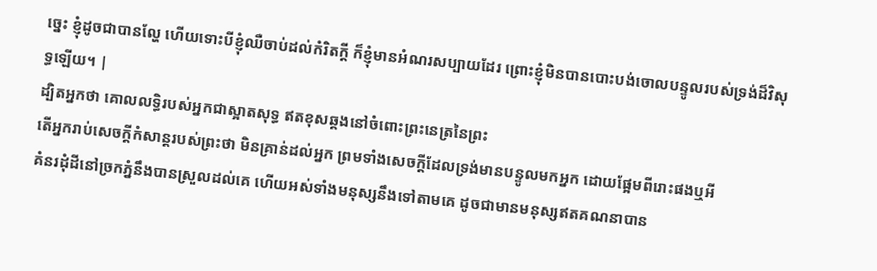ច្នេះ ខ្ញុំដូចជាបានល្ហែ ហើយទោះបីខ្ញុំឈឺចាប់ដល់កំរិតក្ដី ក៏ខ្ញុំមានអំណរសប្បាយដែរ ព្រោះខ្ញុំមិនបានបោះបង់ចោលបន្ទូលរបស់ទ្រង់ដ៏វិសុទ្ធឡើយ។ |
ដ្បិតអ្នកថា គោលលទ្ធិរបស់អ្នកជាស្អាតសុទ្ធ ឥតខុសឆ្គងនៅចំពោះព្រះនេត្រនៃព្រះ
តើអ្នករាប់សេចក្ដីកំសាន្តរបស់ព្រះថា មិនគ្រាន់ដល់អ្នក ព្រមទាំងសេចក្ដីដែលទ្រង់មានបន្ទូលមកអ្នក ដោយផ្អែមពីរោះផងឬអី
គំនរដុំដីនៅច្រកភ្នំនឹងបានស្រួលដល់គេ ហើយអស់ទាំងមនុស្សនឹងទៅតាមគេ ដូចជាមានមនុស្សឥតគណនាបាន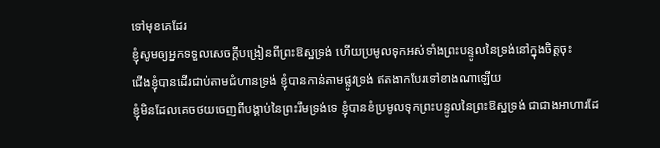ទៅមុខគេដែរ
ខ្ញុំសូមឲ្យអ្នកទទួលសេចក្ដីបង្រៀនពីព្រះឱស្ឋទ្រង់ ហើយប្រមូលទុកអស់ទាំងព្រះបន្ទូលនៃទ្រង់នៅក្នុងចិត្តចុះ
ជើងខ្ញុំបានដើរជាប់តាមជំហានទ្រង់ ខ្ញុំបានកាន់តាមផ្លូវទ្រង់ ឥតងាកបែរទៅខាងណាឡើយ
ខ្ញុំមិនដែលគេចថយចេញពីបង្គាប់នៃព្រះរឹមទ្រង់ទេ ខ្ញុំបានខំប្រមូលទុកព្រះបន្ទូលនៃព្រះឱស្ឋទ្រង់ ជាជាងអាហារដែ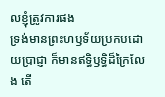លខ្ញុំត្រូវការផង
ទ្រង់មានព្រះហឫទ័យប្រកបដោយប្រាជ្ញា ក៏មានឥទ្ធិឫទ្ធិដ៏ក្រៃលែង តើ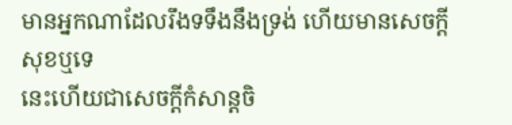មានអ្នកណាដែលរឹងទទឹងនឹងទ្រង់ ហើយមានសេចក្ដីសុខឬទេ
នេះហើយជាសេចក្ដីកំសាន្តចិ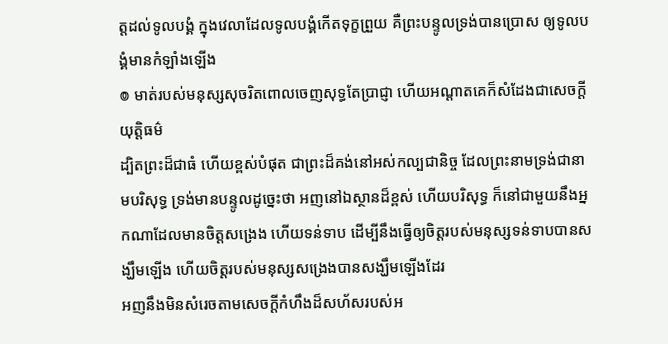ត្តដល់ទូលបង្គំ ក្នុងវេលាដែលទូលបង្គំកើតទុក្ខព្រួយ គឺព្រះបន្ទូលទ្រង់បានប្រោស ឲ្យទូលបង្គំមានកំឡាំងឡើង
៙ មាត់របស់មនុស្សសុចរិតពោលចេញសុទ្ធតែប្រាជ្ញា ហើយអណ្តាតគេក៏សំដែងជាសេចក្ដីយុត្តិធម៌
ដ្បិតព្រះដ៏ជាធំ ហើយខ្ពស់បំផុត ជាព្រះដ៏គង់នៅអស់កល្បជានិច្ច ដែលព្រះនាមទ្រង់ជានាមបរិសុទ្ធ ទ្រង់មានបន្ទូលដូច្នេះថា អញនៅឯស្ថានដ៏ខ្ពស់ ហើយបរិសុទ្ធ ក៏នៅជាមួយនឹងអ្នកណាដែលមានចិត្តសង្រេង ហើយទន់ទាប ដើម្បីនឹងធ្វើឲ្យចិត្តរបស់មនុស្សទន់ទាបបានសង្ឃឹមឡើង ហើយចិត្តរបស់មនុស្សសង្រេងបានសង្ឃឹមឡើងដែរ
អញនឹងមិនសំរេចតាមសេចក្ដីកំហឹងដ៏សហ័សរបស់អ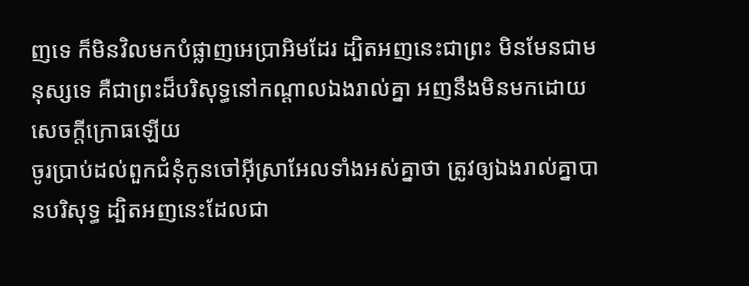ញទេ ក៏មិនវិលមកបំផ្លាញអេប្រាអិមដែរ ដ្បិតអញនេះជាព្រះ មិនមែនជាមនុស្សទេ គឺជាព្រះដ៏បរិសុទ្ធនៅកណ្តាលឯងរាល់គ្នា អញនឹងមិនមកដោយសេចក្ដីក្រោធឡើយ
ចូរប្រាប់ដល់ពួកជំនុំកូនចៅអ៊ីស្រាអែលទាំងអស់គ្នាថា ត្រូវឲ្យឯងរាល់គ្នាបានបរិសុទ្ធ ដ្បិតអញនេះដែលជា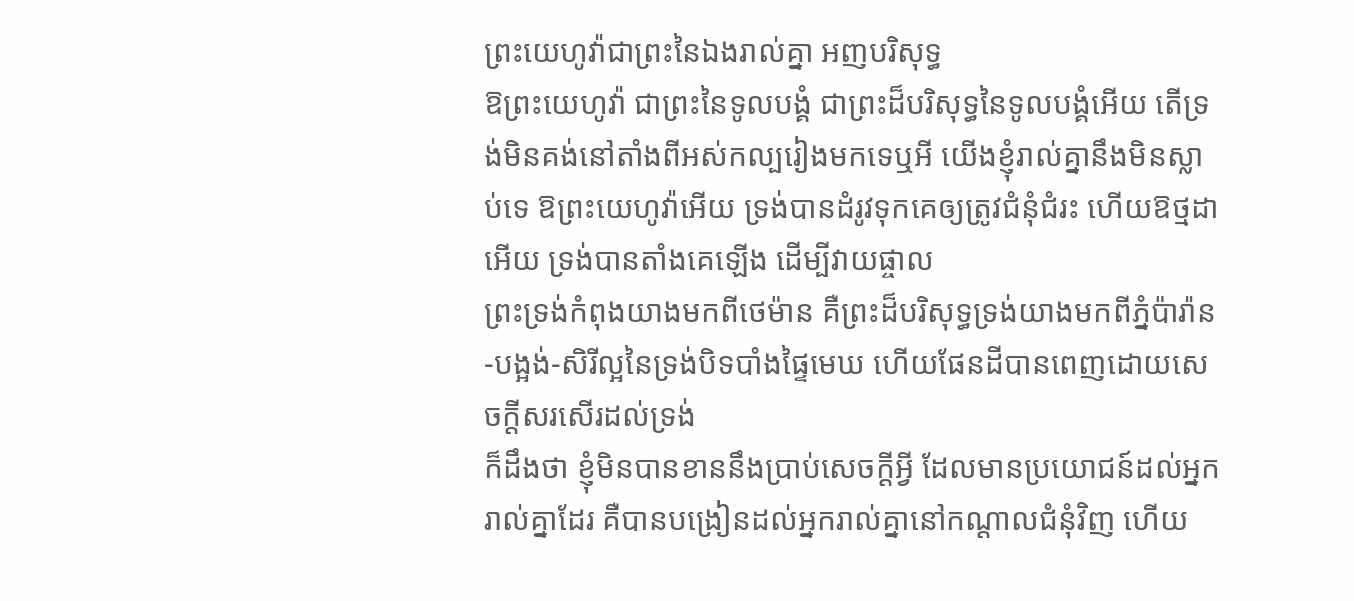ព្រះយេហូវ៉ាជាព្រះនៃឯងរាល់គ្នា អញបរិសុទ្ធ
ឱព្រះយេហូវ៉ា ជាព្រះនៃទូលបង្គំ ជាព្រះដ៏បរិសុទ្ធនៃទូលបង្គំអើយ តើទ្រង់មិនគង់នៅតាំងពីអស់កល្បរៀងមកទេឬអី យើងខ្ញុំរាល់គ្នានឹងមិនស្លាប់ទេ ឱព្រះយេហូវ៉ាអើយ ទ្រង់បានដំរូវទុកគេឲ្យត្រូវជំនុំជំរះ ហើយឱថ្មដាអើយ ទ្រង់បានតាំងគេឡើង ដើម្បីវាយផ្ចាល
ព្រះទ្រង់កំពុងយាងមកពីថេម៉ាន គឺព្រះដ៏បរិសុទ្ធទ្រង់យាងមកពីភ្នំប៉ារ៉ាន-បង្អង់-សិរីល្អនៃទ្រង់បិទបាំងផ្ទៃមេឃ ហើយផែនដីបានពេញដោយសេចក្ដីសរសើរដល់ទ្រង់
ក៏ដឹងថា ខ្ញុំមិនបានខាននឹងប្រាប់សេចក្ដីអ្វី ដែលមានប្រយោជន៍ដល់អ្នករាល់គ្នាដែរ គឺបានបង្រៀនដល់អ្នករាល់គ្នានៅកណ្តាលជំនុំវិញ ហើយ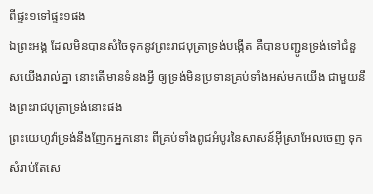ពីផ្ទះ១ទៅផ្ទះ១ផង
ឯព្រះអង្គ ដែលមិនបានសំចៃទុកនូវព្រះរាជបុត្រាទ្រង់បង្កើត គឺបានបញ្ជូនទ្រង់ទៅជំនួសយើងរាល់គ្នា នោះតើមានទំនងអ្វី ឲ្យទ្រង់មិនប្រទានគ្រប់ទាំងអស់មកយើង ជាមួយនឹងព្រះរាជបុត្រាទ្រង់នោះផង
ព្រះយេហូវ៉ាទ្រង់នឹងញែកអ្នកនោះ ពីគ្រប់ទាំងពូជអំបូរនៃសាសន៍អ៊ីស្រាអែលចេញ ទុកសំរាប់តែសេ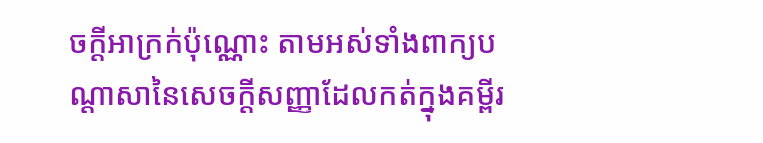ចក្ដីអាក្រក់ប៉ុណ្ណោះ តាមអស់ទាំងពាក្យបណ្តាសានៃសេចក្ដីសញ្ញាដែលកត់ក្នុងគម្ពីរ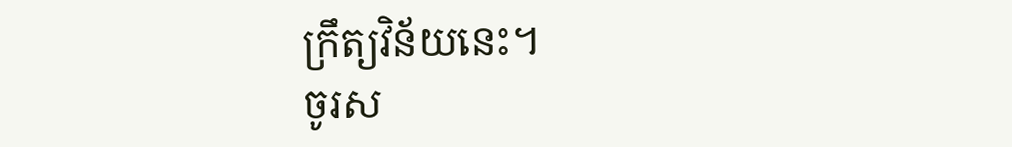ក្រឹត្យវិន័យនេះ។
ចូរស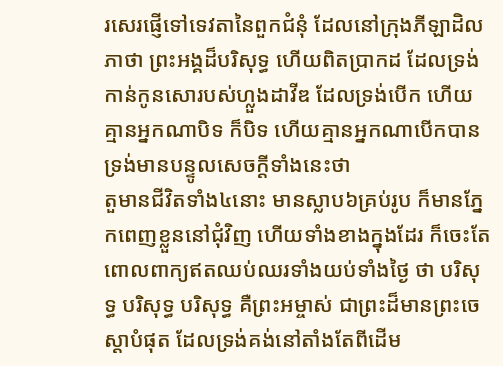រសេរផ្ញើទៅទេវតានៃពួកជំនុំ ដែលនៅក្រុងភីឡាដិលភាថា ព្រះអង្គដ៏បរិសុទ្ធ ហើយពិតប្រាកដ ដែលទ្រង់កាន់កូនសោរបស់ហ្លួងដាវីឌ ដែលទ្រង់បើក ហើយគ្មានអ្នកណាបិទ ក៏បិទ ហើយគ្មានអ្នកណាបើកបាន ទ្រង់មានបន្ទូលសេចក្ដីទាំងនេះថា
តួមានជីវិតទាំង៤នោះ មានស្លាប៦គ្រប់រូប ក៏មានភ្នែកពេញខ្លួននៅជុំវិញ ហើយទាំងខាងក្នុងដែរ ក៏ចេះតែពោលពាក្យឥតឈប់ឈរទាំងយប់ទាំងថ្ងៃ ថា បរិសុទ្ធ បរិសុទ្ធ បរិសុទ្ធ គឺព្រះអម្ចាស់ ជាព្រះដ៏មានព្រះចេស្តាបំផុត ដែលទ្រង់គង់នៅតាំងតែពីដើម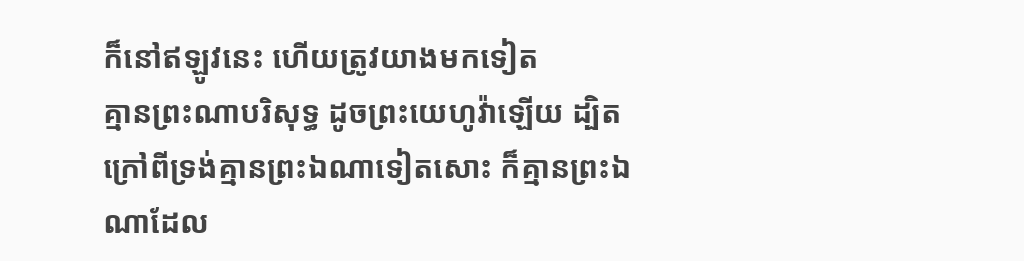ក៏នៅឥឡូវនេះ ហើយត្រូវយាងមកទៀត
គ្មានព្រះណាបរិសុទ្ធ ដូចព្រះយេហូវ៉ាឡើយ ដ្បិតក្រៅពីទ្រង់គ្មានព្រះឯណាទៀតសោះ ក៏គ្មានព្រះឯណាដែល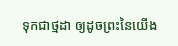ទុកជាថ្មដា ឲ្យដូចព្រះនៃយើង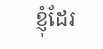ខ្ញុំដែរ